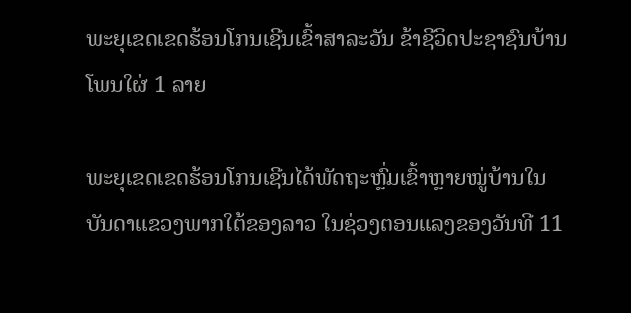ພະຍຸເຂດເຂດຮ້ອນໂກນເຊີນເຂົ້າສາລະວັນ ຂ້າຊີວິດປະຊາຊົນບ້ານໂພນໃຜ່ 1 ລາຍ

ພະຍຸເຂດເຂດຮ້ອນໂກນເຊີນໄດ້ພັດຖະຫຼົ່ມເຂົ້າຫຼາຍໝູ່ບ້ານໃນບັນດາແຂວງພາກໃຕ້ຂອງລາວ ໃນຊ່ວງຕອນແລງຂອງວັນທີ 11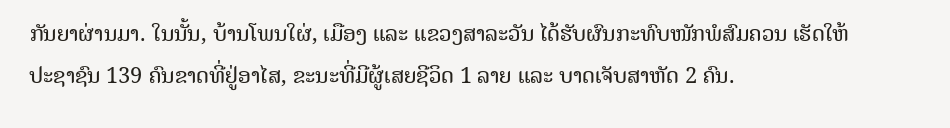ກັນຍາຜ່ານມາ. ໃນນັ້ນ, ບ້ານໂພນໃຜ່, ເມືອງ ແລະ ແຂວງສາລະວັນ ໄດ້ຮັບຜົນກະທົບໜັກພໍສົມຄວນ ເຮັດໃຫ້ປະຊາຊົນ 139 ຄົນຂາດທີ່ຢູ່ອາໄສ, ຂະນະທີ່ມີຜູ້ເສຍຊີວິດ 1 ລາຍ ແລະ ບາດເຈັບສາຫັດ 2 ຄົນ.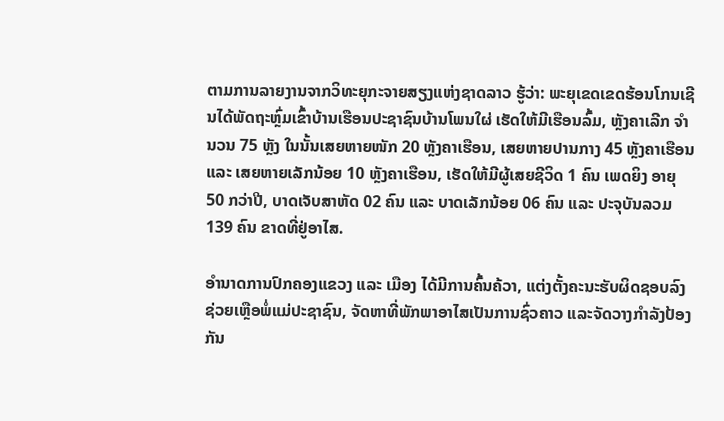ຕາມການລາຍງານຈາກວິທະຍຸກະຈາຍສຽງແຫ່ງຊາດລາວ ຮູ້ວ່າ: ພະຍຸເຂດເຂດຮ້ອນໂກນເຊີນໄດ້ພັດຖະຫຼົ່ມເຂົ້າບ້ານເຮືອນປະຊາຊົນບ້ານໂພນໃຜ່ ເຮັດໃຫ້ມີເຮືອນລົ້ມ, ຫຼັງຄາເລີກ ຈຳນວນ 75 ຫຼັງ ໃນນັ້ນເສຍຫາຍໜັກ 20 ຫຼັງຄາເຮືອນ, ເສຍຫາຍປານກາງ 45 ຫຼັງຄາເຮືອນ ແລະ ເສຍຫາຍເລັກນ້ອຍ 10 ຫຼັງຄາເຮືອນ, ເຮັດໃຫ້ມີຜູ້ເສຍຊີວິດ 1 ຄົນ ເພດຍິງ ອາຍຸ 50 ກວ່າປີ, ບາດເຈັບສາຫັດ 02 ຄົນ ແລະ ບາດເລັກນ້ອຍ 06 ຄົນ ແລະ ປະຈຸບັນລວມ 139 ຄົນ ຂາດທີ່ຢູ່ອາໄສ.

ອຳນາດການປົກຄອງແຂວງ ແລະ ເມືອງ ໄດ້ມີການຄົ້ນຄ້ວາ, ແຕ່ງຕັ້ງຄະນະຮັບຜິດຊອບລົງຊ່ວຍເຫຼືອພໍ່ແມ່ປະຊາຊົນ, ຈັດຫາທີ່ພັກພາອາໄສເປັນການຊົ່ວຄາວ ແລະຈັດວາງກຳລັງປ້ອງກັນ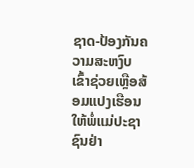ຊາດ-ປ້ອງກັນຄວາມສະຫງົບ ເຂົ້າຊ່ວຍເຫຼືອສ້ອມແປງເຮືອນໃຫ້ພໍ່ແມ່ປະຊາຊົນຢ່າ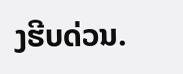ງຮີບດ່ວນ.